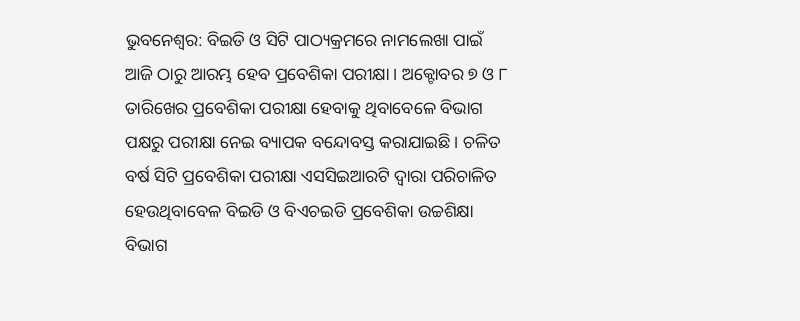ଭୁବନେଶ୍ୱର: ବିଇଡି ଓ ସିଟି ପାଠ୍ୟକ୍ରମରେ ନାମଲେଖା ପାଇଁ ଆଜି ଠାରୁ ଆରମ୍ଭ ହେବ ପ୍ରବେଶିକା ପରୀକ୍ଷା । ଅକ୍ଟୋବର ୭ ଓ ୮ ତାରିଖେର ପ୍ରବେଶିକା ପରୀକ୍ଷା ହେବାକୁ ଥିବାବେଳେ ବିଭାଗ ପକ୍ଷରୁ ପରୀକ୍ଷା ନେଇ ବ୍ୟାପକ ବନ୍ଦୋବସ୍ତ କରାଯାଇଛି । ଚଳିତ ବର୍ଷ ସିଟି ପ୍ରବେଶିକା ପରୀକ୍ଷା ଏସସିଇଆରଟି ଦ୍ୱାରା ପରିଚାଳିତ ହେଉଥିବାବେଳ ବିଇଡି ଓ ବିଏଚଇଡି ପ୍ରବେଶିକା ଉଚ୍ଚଶିକ୍ଷା ବିଭାଗ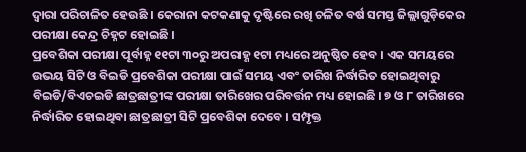ଦ୍ୱାରା ପରିଚାଳିତ ହେଉଛି । କେରାନା କଟକଣାକୁ ଦୃଷ୍ଟିରେ ରଖି ଚଳିତ ବର୍ଷ ସମସ୍ତ ଜିଲ୍ଲାଗୁଡ଼ିକେର ପରୀକ୍ଷା କେନ୍ଦ୍ର ଚିହ୍ନଟ ହୋଇଛି ।
ପ୍ରବେଶିକା ପରୀକ୍ଷା ପୂର୍ବାହ୍ନ ୧୧ଟା ୩୦ରୁ ଅପରାହ୍ଣ ୧ଟା ମଧ୍ୟରେ ଅନୁଷ୍ଠିତ ହେବ । ଏକ ସମୟରେ ଉଭୟ ସିଟି ଓ ବିଇଡି ପ୍ରବେଶିକା ପରୀକ୍ଷା ପାଇଁ ସମୟ ଏବଂ ତାରିଖ ନିର୍ଦ୍ଧାରିତ ହୋଇଥିବାରୁ ବିଇଡି/ବିଏଚଇଡି ଛାତ୍ରଛାତ୍ରୀଙ୍କ ପରୀକ୍ଷା ତାରିଖେର ପରିବର୍ତ୍ତନ ମଧ୍ୟ ହୋଇଛି । ୭ ଓ ୮ ତାରିଖରେ ନିର୍ଦ୍ଧାରିତ ହୋଇଥିବା ଛାତ୍ରଛାତ୍ରୀ ସିଟି ପ୍ରବେଶିକା ଦେବେ । ସମ୍ପୃକ୍ତ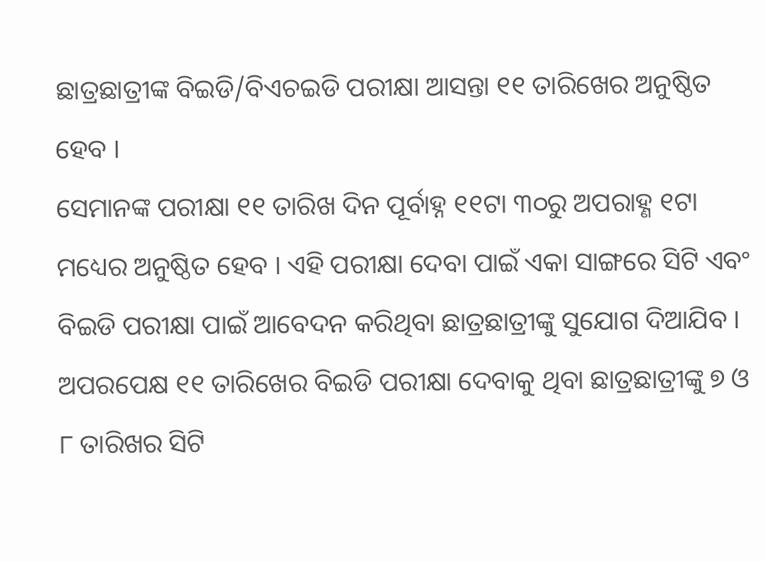ଛାତ୍ରଛାତ୍ରୀଙ୍କ ବିଇଡି/ବିଏଚଇଡି ପରୀକ୍ଷା ଆସନ୍ତା ୧୧ ତାରିଖେର ଅନୁଷ୍ଠିତ ହେବ ।
ସେମାନଙ୍କ ପରୀକ୍ଷା ୧୧ ତାରିଖ ଦିନ ପୂର୍ବାହ୍ନ ୧୧ଟା ୩୦ରୁ ଅପରାହ୍ଣ ୧ଟା ମଧ୍ୟେର ଅନୁଷ୍ଠିତ ହେବ । ଏହି ପରୀକ୍ଷା ଦେବା ପାଇଁ ଏକା ସାଙ୍ଗରେ ସିଟି ଏବଂ ବିଇଡି ପରୀକ୍ଷା ପାଇଁ ଆବେଦନ କରିଥିବା ଛାତ୍ରଛାତ୍ରୀଙ୍କୁ ସୁଯୋଗ ଦିଆଯିବ । ଅପରପେକ୍ଷ ୧୧ ତାରିଖେର ବିଇଡି ପରୀକ୍ଷା ଦେବାକୁ ଥିବା ଛାତ୍ରଛାତ୍ରୀଙ୍କୁ ୭ ଓ ୮ ତାରିଖର ସିଟି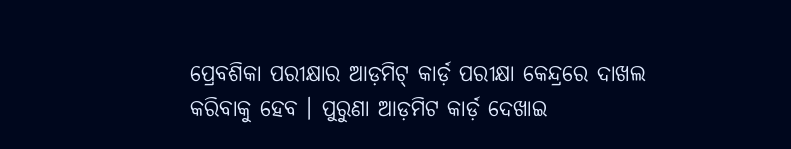ପ୍ରେବଶିକା ପରୀକ୍ଷାର ଆଡ଼ମିଟ୍ କାର୍ଡ଼ ପରୀକ୍ଷା କେନ୍ଦ୍ରରେ ଦାଖଲ କରିବାକୁ ହେବ । ପୁରୁଣା ଆଡ଼ମିଟ କାର୍ଡ଼ ଦେଖାଇ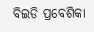ବିଇଡି ପ୍ରବେଶିକା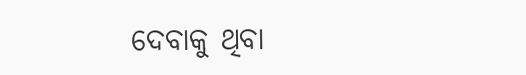ଦେବାକୁ ଥିବା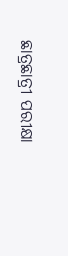ଛାତ୍ରଛାତ୍ରୀ ପରୀକ୍ଷା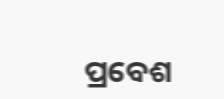ପ୍ରବେଶ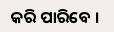କରି ପାରିବେ ।